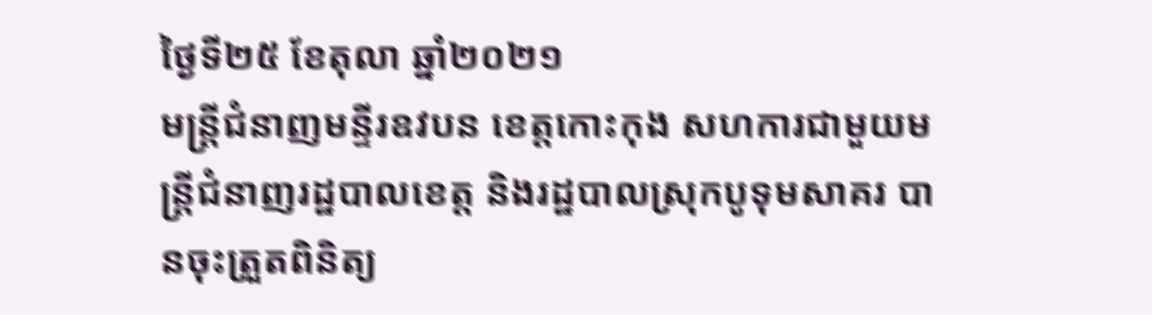ថ្ងៃទី២៥ ខែតុលា ឆ្នាំ២០២១
មន្ត្រីជំនាញមន្ទីរឧវបន ខេត្តកោះកុង សហការជាមួយមន្រ្តីជំនាញរដ្ឋបាលខេត្ត និងរដ្ឋបាលស្រុកបូទុមសាគរ បានចុះត្រួតពិនិត្យ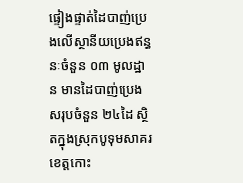ផ្ទៀងផ្ទាត់ដៃបាញ់ប្រេងលើស្ថានីយប្រេងឥន្ធនៈចំនួន ០៣ មូលដ្ឋាន មានដៃបាញ់ប្រេងសរុបចំនួន ២៤ដៃ ស្ថិតក្នុងស្រុកបូទុមសាគរ ខេត្តកោះ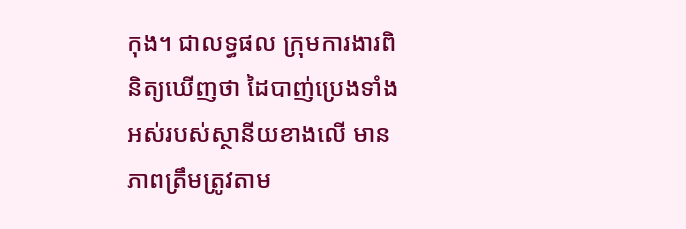កុង។ ជាលទ្ធផល ក្រុមការងារពិនិត្យឃើញថា ដៃបាញ់ប្រេងទាំងអស់របស់ស្ថានីយខាងលើ មានភាពត្រឹមត្រូវតាម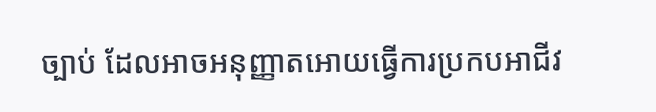ច្បាប់ ដែលអាចអនុញ្ញាតអោយធ្វើការប្រកបអាជីវ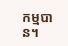កម្មបាន។